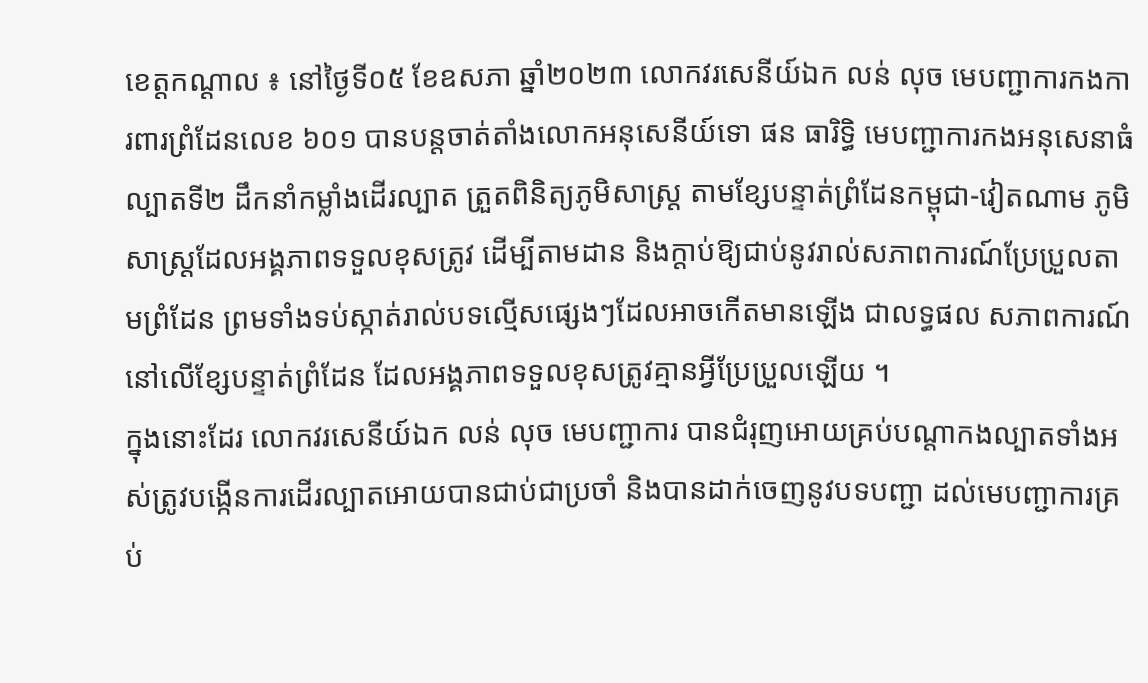ខេត្តកណ្តាល ៖ នៅថ្ងៃទី០៥ ខែឧសភា ឆ្នាំ២០២៣ លោកវរសេនីយ៍ឯក លន់ លុច មេបញ្ជាការកងការពារព្រំដែនលេខ ៦០១ បានបន្តចាត់តាំងលោកអនុសេនីយ៍ទោ ផន ធារិទ្ធិ មេបញ្ជាការកងអនុសេនាធំល្បាតទី២ ដឹកនាំកម្លាំងដើរល្បាត ត្រួតពិនិត្យភូមិសាស្រ្ត តាមខ្សែបន្ទាត់ព្រំដែនកម្ពុជា-វៀតណាម ភូមិសាស្រ្តដែលអង្គភាពទទួលខុសត្រូវ ដើម្បីតាមដាន និងក្តាប់ឱ្យជាប់នូវរាល់សភាពការណ៍ប្រែប្រួលតាមព្រំដែន ព្រមទាំងទប់ស្កាត់រាល់បទល្មើសផ្សេងៗដែលអាចកើតមានឡើង ជាលទ្ធផល សភាពការណ៍នៅលើខ្សែបន្ទាត់ព្រំដែន ដែលអង្គភាពទទួលខុសត្រូវគ្មានអ្វីប្រែប្រួលឡើយ ។
ក្នុងនោះដែរ លោកវរសេនីយ៍ឯក លន់ លុច មេបញ្ជាការ បានជំរុញអោយគ្រប់បណ្តាកងល្បាតទាំងអស់ត្រូវបង្កើនការដើរល្បាតអោយបានជាប់ជាប្រចាំ និងបានដាក់ចេញនូវបទបញ្ជា ដល់មេបញ្ជាការគ្រប់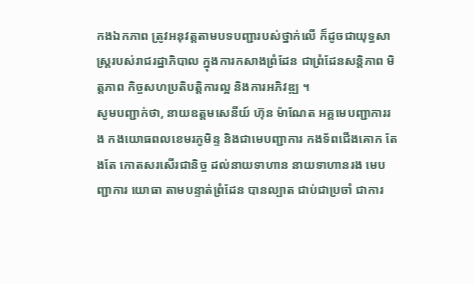កងឯកភាព ត្រូវអនុវត្តតាមបទបញ្ជារបស់ថ្នាក់លើ ក៏ដូចជាយុទ្ធសាស្ត្ររបស់រាជរដ្ឋាភិបាល ក្នុងការកសាងព្រំដែន ជាព្រំដែនសន្តិភាព មិត្តភាព កិច្ចសហប្រតិបត្តិការល្អ និងការអភិវឌ្ឍ ។
សូមបញ្ជាក់ថា, នាយឧត្តមសេនីយ៍ ហ៊ុន ម៉ាណែត អគ្គមេបញ្ជាការរង កងយោធពលខេមរភូមិន្ទ និងជាមេបញ្ជាការ កងទ័ពជើងគោក តែងតែ កោតសរសើរជានិច្ច ដល់នាយទាហាន នាយទាហានរង មេបញ្ជាការ យោធា តាមបន្ទាត់ព្រំដែន បានល្បាត ជាប់ជាប្រចាំ ជាការ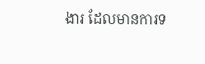ងារ ដែលមានការទ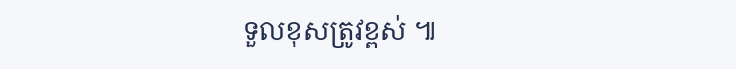ទួលខុសត្រូវខ្ពស់ ៕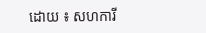ដោយ ៖ សហការី